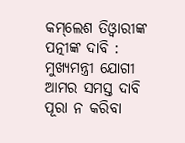କମ୍‌ଲେଶ ତିଓ୍ଵାରୀଙ୍କ ପତ୍ନୀଙ୍କ ଦାବି : ମୁଖ୍ୟମନ୍ତ୍ରୀ ଯୋଗୀ ଆମର ସମସ୍ତ ଦାବି ପୂରା ନ କରିବା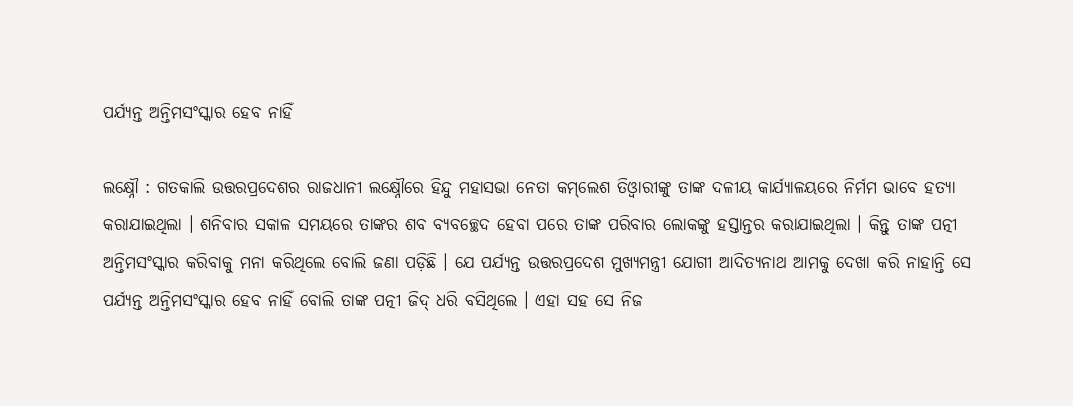ପର୍ଯ୍ୟନ୍ତ ଅନ୍ତିମସଂସ୍କାର ହେବ ନାହିଁ

ଲକ୍ଷ୍ନୌ : ଗତକାଲି ଉତ୍ତରପ୍ରଦେଶର ରାଜଧାନୀ ଲକ୍ଷ୍ନୌରେ ହିନ୍ଦୁ ମହାସଭା ନେତା କମ୍‌ଲେଶ ତିଓ୍ଵାରୀଙ୍କୁ ତାଙ୍କ ଦଳୀୟ କାର୍ଯ୍ୟାଳୟରେ ନିର୍ମମ ଭାବେ ହତ୍ୟା କରାଯାଇଥିଲା । ଶନିବାର ସକାଳ ସମୟରେ ତାଙ୍କର ଶବ ବ୍ୟବଚ୍ଛେଦ ହେବା ପରେ ତାଙ୍କ ପରିବାର ଲୋକଙ୍କୁ ହସ୍ତାନ୍ତର କରାଯାଇଥିଲା । କିନ୍ତୁ ତାଙ୍କ ପତ୍ନୀ ଅନ୍ତିମସଂସ୍କାର କରିବାକୁ ମନା କରିଥିଲେ ବୋଲି ଜଣା ପଡ଼ିଛି । ଯେ ପର୍ଯ୍ୟନ୍ତ ଉତ୍ତରପ୍ରଦେଶ ମୁଖ୍ୟମନ୍ତ୍ରୀ ଯୋଗୀ ଆଦିତ୍ୟନାଥ ଆମକୁ ଦେଖା କରି ନାହାନ୍ତି ସେ ପର୍ଯ୍ୟନ୍ତ ଅନ୍ତିମସଂସ୍କାର ହେବ ନାହିଁ ବୋଲି ତାଙ୍କ ପତ୍ନୀ ଜିଦ୍‌ ଧରି ବସିଥିଲେ । ଏହା ସହ ସେ ନିଜ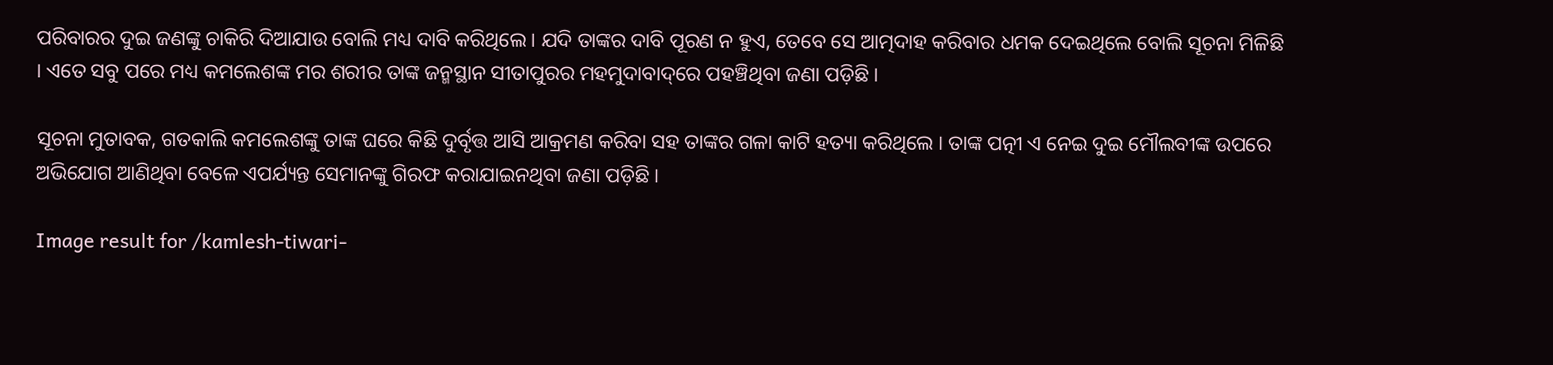ପରିବାରର ଦୁଇ ଜଣଙ୍କୁ ଚାକିରି ଦିଆଯାଉ ବୋଲି ମଧ୍ୟ ଦାବି କରିଥିଲେ । ଯଦି ତାଙ୍କର ଦାବି ପୂରଣ ନ ହୁଏ, ତେବେ ସେ ଆତ୍ମଦାହ କରିବାର ଧମକ ଦେଇଥିଲେ ବୋଲି ସୂଚନା ମିଳିଛି । ଏତେ ସବୁ ପରେ ମଧ୍ୟ କମଲେଶଙ୍କ ମର ଶରୀର ତାଙ୍କ ଜନ୍ମସ୍ଥାନ ସୀତାପୁରର ମହମୁଦାବାଦ୍‌ରେ ପହଞ୍ଚିଥିବା ଜଣା ପଡ଼ିଛି ।

ସୂଚନା ମୁତାବକ, ଗତକାଲି କମଲେଶଙ୍କୁ ତାଙ୍କ ଘରେ କିଛି ଦୁର୍ବୃତ୍ତ ଆସି ଆକ୍ରମଣ କରିବା ସହ ତାଙ୍କର ଗଳା କାଟି ହତ୍ୟା କରିଥିଲେ । ତାଙ୍କ ପତ୍ନୀ ଏ ନେଇ ଦୁଇ ମୌଲବୀଙ୍କ ଉପରେ ଅଭିଯୋଗ ଆଣିଥିବା ବେଳେ ଏପର୍ଯ୍ୟନ୍ତ ସେମାନଙ୍କୁ ଗିରଫ କରାଯାଇନଥିବା ଜଣା ପଡ଼ିଛି ।

Image result for /kamlesh-tiwari-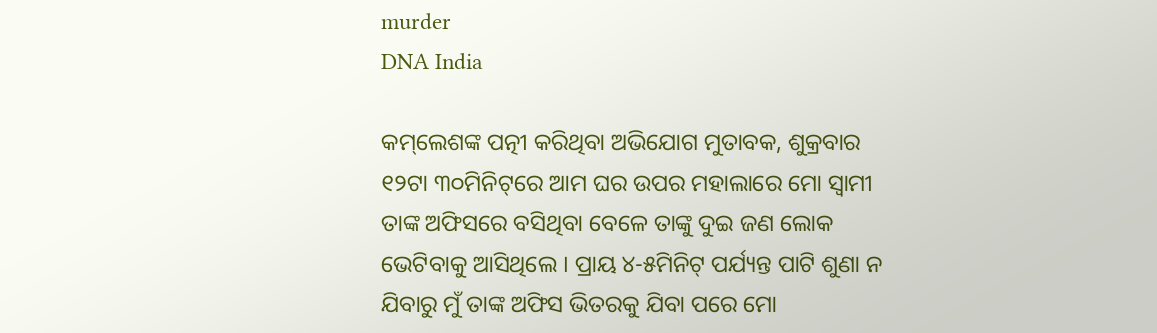murder
DNA India

କମ୍‌ଲେଶଙ୍କ ପତ୍ନୀ କରିଥିବା ଅଭିଯୋଗ ମୁତାବକ, ଶୁକ୍ରବାର ୧୨ଟା ୩୦ମିନିଟ୍‌ରେ ଆମ ଘର ଉପର ମହାଲାରେ ମୋ ସ୍ୱାମୀ ତାଙ୍କ ଅଫିସରେ ବସିଥିବା ବେଳେ ତାଙ୍କୁ ଦୁଇ ଜଣ ଲୋକ ଭେଟିବାକୁ ଆସିଥିଲେ । ପ୍ରାୟ ୪-୫ମିନିଟ୍‌ ପର୍ଯ୍ୟନ୍ତ ପାଟି ଶୁଣା ନ ଯିବାରୁ ମୁଁ ତାଙ୍କ ଅଫିସ ଭିତରକୁ ଯିବା ପରେ ମୋ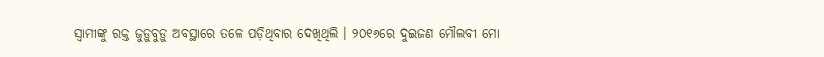ସ୍ୱାମୀଙ୍କୁ ରକ୍ତ ଜୁଡ଼ୁବୁଡ଼ୁ ଅବସ୍ଥାରେ ତଳେ ପଡ଼ିଥିବାର ଦେଖିଥିଲି । ୨୦୧୬ରେ ଦୁଇଜଣ ମୌଲବୀ ମୋ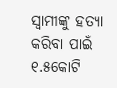ସ୍ୱାମୀଙ୍କୁ ହତ୍ୟା କରିବା ପାଇଁ ୧.୫କୋଟି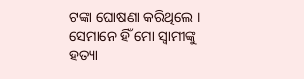ଟଙ୍କା ଘୋଷଣା କରିଥିଲେ । ସେମାନେ ହିଁ ମୋ ସ୍ୱାମୀଙ୍କୁ ହତ୍ୟା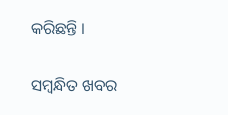କରିଛନ୍ତି ।

ସମ୍ବନ୍ଧିତ ଖବର